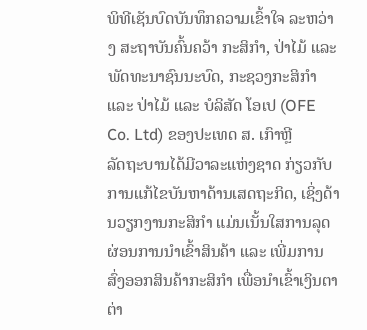ພິທີເຊັນບົດບັນທຶກຄວາມເຂົ້າໃຈ ລະຫວ່າງ ສະຖາບັນຄົ້ນຄວ້າ ກະສິກຳ, ປ່າໄມ້ ແລະ ພັດທະນາຊົນນະບົດ, ກະຊວງກະສິກຳ ແລະ ປ່າໄມ້ ແລະ ບໍລິສັດ ໂອເປ (OFE Co. Ltd) ຂອງປະເທດ ສ. ເກົາຫຼີ
ລັດຖະບານໄດ້ມີວາລະແຫ່ງຊາດ ກ່ຽວກັບການແກ້ໄຂບັນຫາດ້ານເສດຖະກິດ, ເຊິ່ງດ້ານວຽກງານກະສິກໍາ ແມ່ນເນັ້ນໃສການລຸດຜ່ອນການນໍາເຂົ້າສິນຄ້າ ແລະ ເພີ່ມການສົ່ງອອກສິນຄ້າກະສິກໍາ ເພື່ອນໍາເຂົ້າເງິນຕາຕ່າ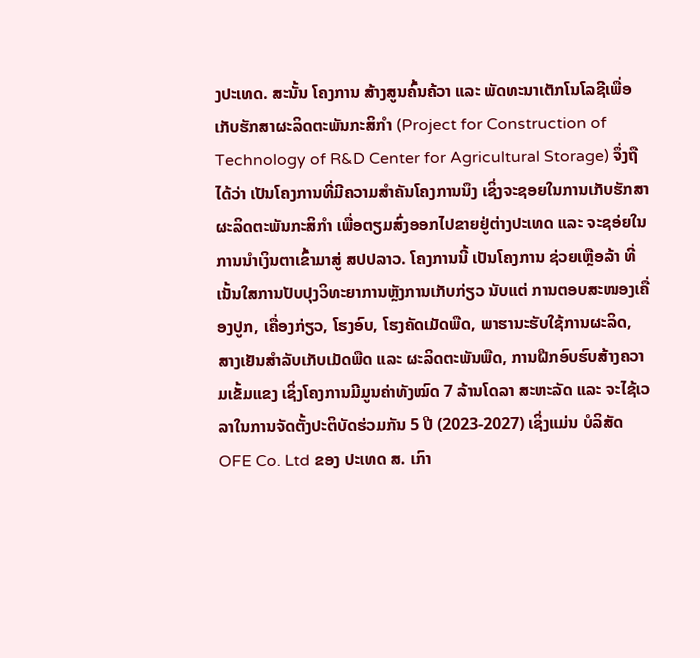ງປະເທດ. ສະນັ້ນ ໂຄງການ ສ້າງສູນຄົ້ນຄ້ວາ ແລະ ພັດທະນາເຕັກໂນໂລຊີເພື່ອເກັບຮັກສາຜະລິດຕະພັນກະສິກໍາ (Project for Construction of Technology of R&D Center for Agricultural Storage) ຈຶ່ງຖືໄດ້ວ່າ ເປັນໂຄງການທີ່ມີຄວາມສໍາຄັນໂຄງການນຶງ ເຊິ່ງຈະຊອຍໃນການເກັບຮັກສາຜະລິດຕະພັນກະສິກໍາ ເພື່ອຕຽມສົ່ງອອກໄປຂາຍຢູ່ຕ່າງປະເທດ ແລະ ຈະຊອ່ຍໃນການນໍາເງິນຕາເຂົ້າມາສູ່ ສປປລາວ. ໂຄງການນີ້ ເປັນໂຄງການ ຊ່ວຍເຫຼືອລ້າ ທີ່ເນັ້ນໃສການປັບປຸງວິທະຍາການຫຼັງການເກັບກ່ຽວ ນັບແຕ່ ການຕອບສະໜອງເຄື່ອງປູກ, ເຄື່ອງກ່ຽວ, ໂຮງອົບ, ໂຮງຄັດເມັດພືດ, ພາຮານະຮັບໃຊ້ການຜະລິດ, ສາງເຢັນສໍາລັບເກັບເມັດພືດ ແລະ ຜະລິດຕະພັນພືດ, ການຝືກອົບຮົບສ້າງຄວາມເຂັ້ມແຂງ ເຊິ່ງໂຄງການມີມູນຄ່າທັງໝົດ 7 ລ້ານໂດລາ ສະຫະລັດ ແລະ ຈະໄຊ້ເວລາໃນການຈັດຕັ້ງປະຕິບັດຮ່ວມກັນ 5 ປີ (2023-2027) ເຊິ່ງແມ່ນ ບໍລິສັດ OFE Co. Ltd ຂອງ ປະເທດ ສ. ເກົາ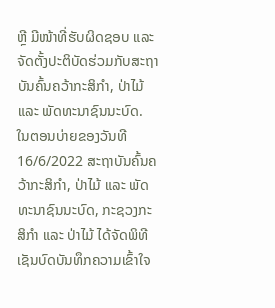ຫຼີ ມີໜ້າທີ່ຮັບຜິດຊອບ ແລະ ຈັດຕັ້ງປະຕິບັດຮ່ວມກັບສະຖາບັນຄົ້ນຄວ້າກະສິກຳ, ປ່າໄມ້ ແລະ ພັດທະນາຊົນນະບົດ.
ໃນຕອນບ່າຍຂອງວັນທີ 16/6/2022 ສະຖາບັນຄົ້ນຄວ້າກະສິກຳ, ປ່າໄມ້ ແລະ ພັດທະນາຊົນນະບົດ, ກະຊວງກະສິກຳ ແລະ ປ່າໄມ້ ໄດ້ຈັດພິທີເຊັນບົດບັນທຶກຄວາມເຂົ້າໃຈ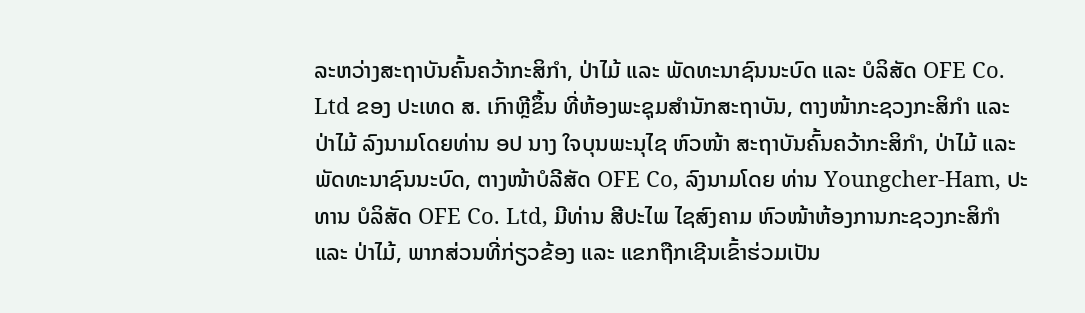ລະຫວ່າງສະຖາບັນຄົ້ນຄວ້າກະສິກຳ, ປ່າໄມ້ ແລະ ພັດທະນາຊົນນະບົດ ແລະ ບໍລິສັດ OFE Co. Ltd ຂອງ ປະເທດ ສ. ເກົາຫຼີຂຶ້ນ ທີ່ຫ້ອງພະຊຸມສຳນັກສະຖາບັນ, ຕາງໜ້າກະຊວງກະສິກຳ ແລະ ປ່າໄມ້ ລົງນາມໂດຍທ່ານ ອປ ນາງ ໃຈບຸນພະນຸໄຊ ຫົວໜ້າ ສະຖາບັນຄົ້ນຄວ້າກະສິກຳ, ປ່າໄມ້ ແລະ ພັດທະນາຊົນນະບົດ, ຕາງໜ້າບໍລີສັດ OFE Co, ລົງນາມໂດຍ ທ່ານ Youngcher-Ham, ປະທານ ບໍລິສັດ OFE Co. Ltd, ມີທ່ານ ສີປະໄພ ໄຊສົງຄາມ ຫົວໜ້າຫ້ອງການກະຊວງກະສິກຳ ແລະ ປ່າໄມ້, ພາກສ່ວນທີ່ກ່ຽວຂ້ອງ ແລະ ແຂກຖືກເຊີນເຂົ້າຮ່ວມເປັນ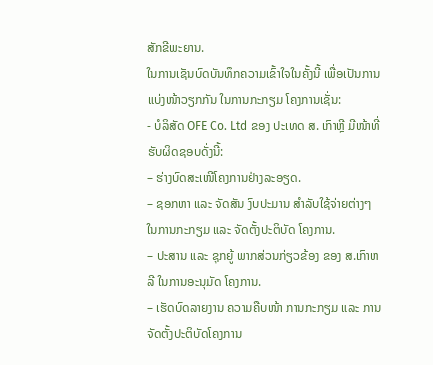ສັກຂີພະຍານ.
ໃນການເຊັນບົດບັນທຶກຄວາມເຂົ້າໃຈໃນຄັ້ງນີ້ ເພື່ອເປັນການແບ່ງໜ້າວຽກກັນ ໃນການກະກຽມ ໂຄງການເຊັ່ນ:
- ບໍລິສັດ OFE Co. Ltd ຂອງ ປະເທດ ສ. ເກົາຫຼີ ມີໜ້າທີ່ຮັບຜິດຊອບດັ່ງນີ້:
– ຮ່າງບົດສະເໜີໂຄງການຢ່າງລະອຽດ.
– ຊອກຫາ ແລະ ຈັດສັນ ງົບປະມານ ສໍາລັບໃຊ້ຈ່າຍຕ່າງໆ ໃນການກະກຽມ ແລະ ຈັດຕັ້ງປະຕິບັດ ໂຄງການ.
– ປະສານ ແລະ ຊຸກຍູ້ ພາກສ່ວນກ່ຽວຂ້ອງ ຂອງ ສ.ເກົາຫລີ ໃນການອະນຸມັດ ໂຄງການ.
– ເຮັດບົດລາຍງານ ຄວາມຄືບໜ້າ ການກະກຽມ ແລະ ການຈັດຕັ້ງປະຕິບັດໂຄງການ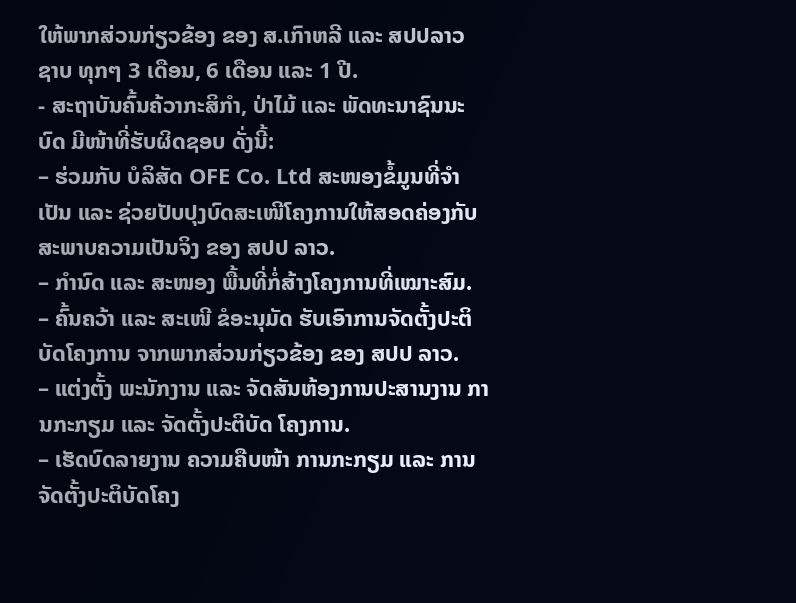ໃຫ້ພາກສ່ວນກ່ຽວຂ້ອງ ຂອງ ສ.ເກົາຫລີ ແລະ ສປປລາວ ຊາບ ທຸກໆ 3 ເດືອນ, 6 ເດືອນ ແລະ 1 ປີ.
- ສະຖາບັນຄົ້ນຄ້ວາກະສິກໍາ, ປ່າໄມ້ ແລະ ພັດທະນາຊົນນະບົດ ມີໜ້າທີ່ຮັບຜິດຊອບ ດັ່ງນີ້:
– ຮ່ວມກັບ ບໍລິສັດ OFE Co. Ltd ສະໜອງຂໍ້ມູນທີ່ຈໍາເປັນ ແລະ ຊ່ວຍປັບປຸງບົດສະເໜີໂຄງການໃຫ້ສອດຄ່ອງກັບສະພາບຄວາມເປັນຈິງ ຂອງ ສປປ ລາວ.
– ກໍານົດ ແລະ ສະໜອງ ພື້ນທີ່ກໍ່ສ້າງໂຄງການທີ່ເໝາະສົມ.
– ຄົ້ນຄວ້າ ແລະ ສະເໜີ ຂໍອະນຸມັດ ຮັບເອົາການຈັດຕັ້ງປະຕິບັດໂຄງການ ຈາກພາກສ່ວນກ່ຽວຂ້ອງ ຂອງ ສປປ ລາວ.
– ແຕ່ງຕັ້ງ ພະນັກງານ ແລະ ຈັດສັນຫ້ອງການປະສານງານ ການກະກຽມ ແລະ ຈັດຕັ້ງປະຕິບັດ ໂຄງການ.
– ເຮັດບົດລາຍງານ ຄວາມຄືບໜ້າ ການກະກຽມ ແລະ ການຈັດຕັ້ງປະຕິບັດໂຄງ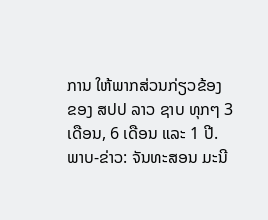ການ ໃຫ້ພາກສ່ວນກ່ຽວຂ້ອງ ຂອງ ສປປ ລາວ ຊາບ ທຸກໆ 3 ເດືອນ, 6 ເດືອນ ແລະ 1 ປີ.
ພາບ-ຂ່າວ: ຈັນທະສອນ ມະນີ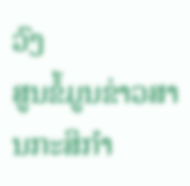ວົງ
ສູນຂໍ້ມູນຂ່າວສານກະສິກຳ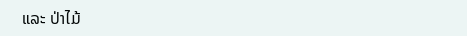ແລະ ປ່າໄມ້